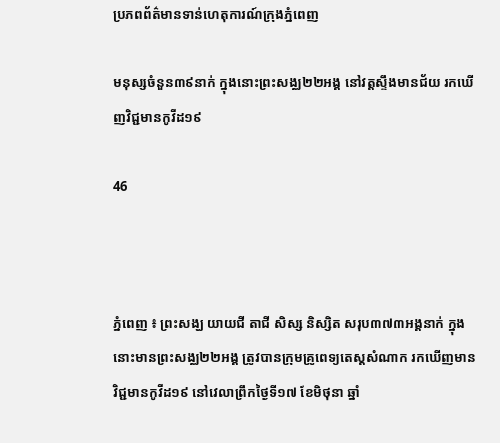ប្រភពព័ត៌មានទាន់ហេតុការណ៍ក្រុងភ្នំពេញ

មនុស្សចំនួន៣៩នាក់ ក្នុងនោះព្រះសង្ឈ២២អង្គ នៅវត្តស្ទឹងមានជ័យ រកឃើញវិជ្ជមានកូវីដ១៩

46



ភ្នំពេញ ៖ ព្រះសង្ឃ យាយជី តាជី សិស្ស និស្សិត សរុប៣៧៣អង្គនាក់ ក្នុងនោះមានព្រះសង្ឈ២២អង្គ ត្រូវបានក្រុមគ្រូពេទ្យតេស្តសំណាក រកឃើញមានវិជ្ជមានកូវីដ១៩ នៅវេលាព្រឹកថ្ងៃទី១៧ ខែមិថុនា ឆ្នាំ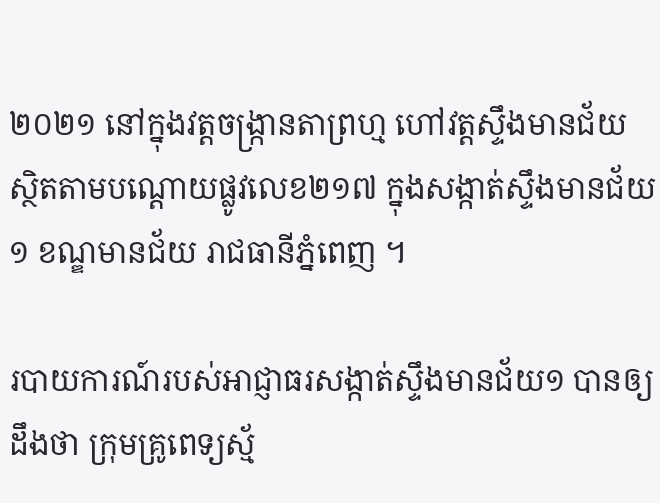២០២១ នៅក្នុងវត្តចង្ក្រានតាព្រហ្ម ហៅវត្តស្ទឹងមានជ័យ ស្ថិតតាមបណ្តោយផ្លូវលេខ២១៧ ក្នុងសង្កាត់ស្ទឹងមានជ័យ១ ខណ្ឌមានជ័យ រាជធានីភ្នំពេញ ។

របាយការណ៍របស់អាជ្ញាធរសង្កាត់ស្ទឹងមានជ័យ១ បានឲ្យដឹងថា ក្រុមគ្រូពេទ្យស្ម័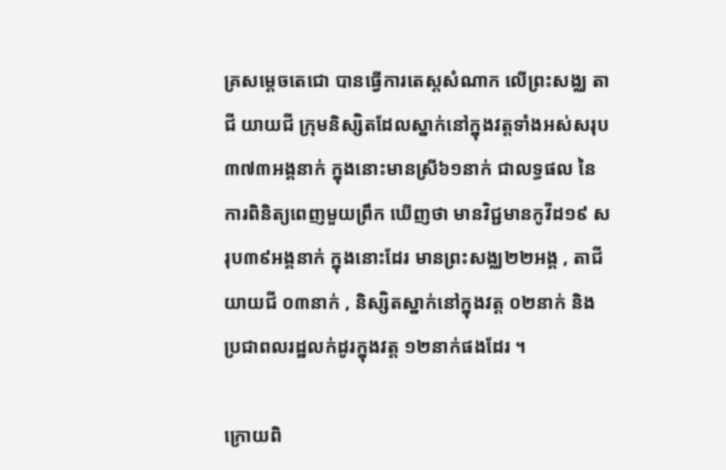គ្រសម្តេចតេជោ បានធ្វើការតេស្តសំណាក លើព្រះសង្ឈ តាជី យាយជី ក្រុមនិស្សិតដែលស្នាក់នៅក្នុងវត្តទាំងអស់សរុប ៣៧៣អង្គនាក់ ក្នុងនោះមានស្រី៦១នាក់ ជាលទ្ធផល នៃការពិនិត្យពេញមួយព្រឹក ឃើញថា មានវិជ្ជមានកូវីដ១៩ សរុប៣៩អង្គនាក់ ក្នុងនោះដែរ មានព្រះសង្ឈ២២អង្គ , តាជីយាយជី ០៣នាក់ , និស្សិតស្នាក់នៅក្នុងវត្ត ០២នាក់ និងប្រជាពលរដ្ឋលក់ដូរក្នុងវត្ត ១២នាក់ផងដែរ ។

ក្រោយពិ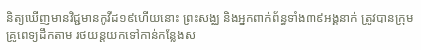និត្យឃើញមានវិជ្ជមានកូវីដ១៩ហើយនោះ ព្រះសង្ឈ និងអ្នកពាក់ព័ន្ធទាំង៣៩អង្គនាក់ ត្រូវបានក្រុមគ្រូពេទ្យដឹកតាម រថយន្តយកទៅកាន់កន្លែងស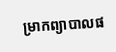ម្រាកព្យាបាលផ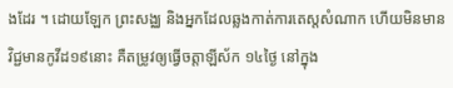ងដែរ ។ ដោយឡែក ព្រះសង្ឈ និងអ្នកដែលឆ្លងកាត់ការតេស្តសំណាក ហើយមិនមានវិជ្ជមានកូវីដ១៩នោះ គឺតម្រូវឲ្យធ្វើចត្តាឡីស័ក ១៤ថ្ងៃ នៅក្នុង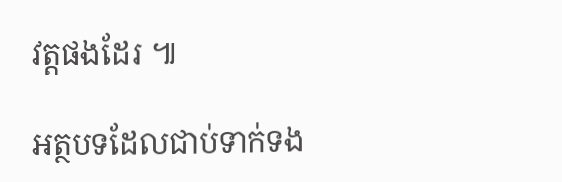វត្តផងដែរ ៕

អត្ថបទដែលជាប់ទាក់ទង